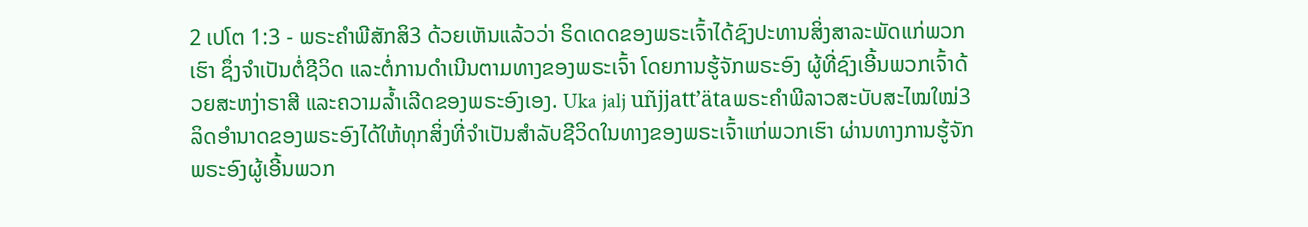2 ເປໂຕ 1:3 - ພຣະຄຳພີສັກສິ3 ດ້ວຍເຫັນແລ້ວວ່າ ຣິດເດດຂອງພຣະເຈົ້າໄດ້ຊົງປະທານສິ່ງສາລະພັດແກ່ພວກເຮົາ ຊຶ່ງຈຳເປັນຕໍ່ຊີວິດ ແລະຕໍ່ການດຳເນີນຕາມທາງຂອງພຣະເຈົ້າ ໂດຍການຮູ້ຈັກພຣະອົງ ຜູ້ທີ່ຊົງເອີ້ນພວກເຈົ້າດ້ວຍສະຫງ່າຣາສີ ແລະຄວາມລໍ້າເລີດຂອງພຣະອົງເອງ. Uka jalj uñjjattʼätaພຣະຄຳພີລາວສະບັບສະໄໝໃໝ່3 ລິດອຳນາດຂອງພຣະອົງໄດ້ໃຫ້ທຸກສິ່ງທີ່ຈຳເປັນສຳລັບຊີວິດໃນທາງຂອງພຣະເຈົ້າແກ່ພວກເຮົາ ຜ່ານທາງການຮູ້ຈັກພຣະອົງຜູ້ເອີ້ນພວກ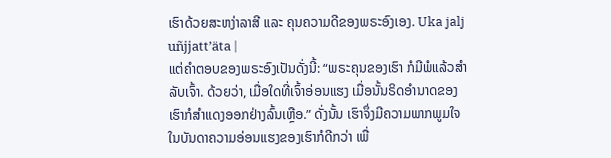ເຮົາດ້ວຍສະຫງ່າລາສີ ແລະ ຄຸນຄວາມດີຂອງພຣະອົງເອງ. Uka jalj uñjjattʼäta |
ແຕ່ຄຳຕອບຂອງພຣະອົງເປັນດັ່ງນີ້: “ພຣະຄຸນຂອງເຮົາ ກໍມີພໍແລ້ວສຳລັບເຈົ້າ. ດ້ວຍວ່າ, ເມື່ອໃດທີ່ເຈົ້າອ່ອນແຮງ ເມື່ອນັ້ນຣິດອຳນາດຂອງເຮົາກໍສຳແດງອອກຢ່າງລົ້ນເຫຼືອ.” ດັ່ງນັ້ນ ເຮົາຈຶ່ງມີຄວາມພາກພູມໃຈໃນບັນດາຄວາມອ່ອນແຮງຂອງເຮົາກໍດີກວ່າ ເພື່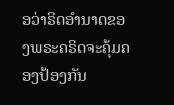ອວ່າຣິດອຳນາດຂອງພຣະຄຣິດຈະຄຸ້ມຄອງປ້ອງກັນ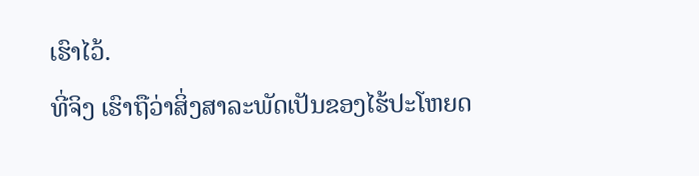ເຮົາໄວ້.
ທີ່ຈິງ ເຮົາຖືວ່າສິ່ງສາລະພັດເປັນຂອງໄຮ້ປະໂຫຍດ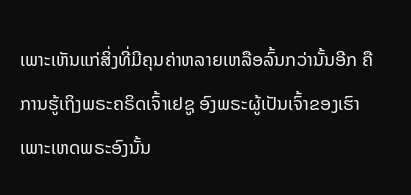ເພາະເຫັນແກ່ສິ່ງທີ່ມີຄຸນຄ່າຫລາຍເຫລືອລົ້ນກວ່ານັ້ນອີກ ຄືການຮູ້ເຖິງພຣະຄຣິດເຈົ້າເຢຊູ ອົງພຣະຜູ້ເປັນເຈົ້າຂອງເຮົາ ເພາະເຫດພຣະອົງນັ້ນ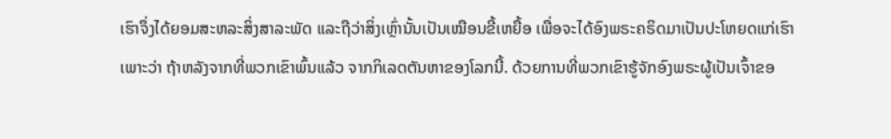ເຮົາຈຶ່ງໄດ້ຍອມສະຫລະສິ່ງສາລະພັດ ແລະຖືວ່າສິ່ງເຫຼົ່ານັ້ນເປັນເໝືອນຂີ້ເຫຍື້ອ ເພື່ອຈະໄດ້ອົງພຣະຄຣິດມາເປັນປະໂຫຍດແກ່ເຮົາ
ເພາະວ່າ ຖ້າຫລັງຈາກທີ່ພວກເຂົາພົ້ນແລ້ວ ຈາກກິເລດຕັນຫາຂອງໂລກນີ້. ດ້ວຍການທີ່ພວກເຂົາຮູ້ຈັກອົງພຣະຜູ້ເປັນເຈົ້າຂອ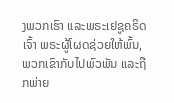ງພວກເຮົາ ແລະພຣະເຢຊູຄຣິດເຈົ້າ ພຣະຜູ້ໂຜດຊ່ວຍໃຫ້ພົ້ນ, ພວກເຂົາກັບໄປພົວພັນ ແລະຖືກພ່າຍ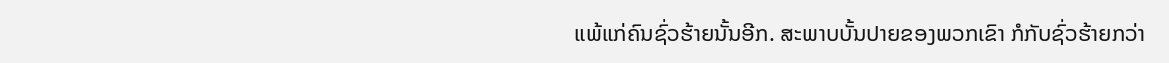ແພ້ແກ່ຄົນຊົ່ວຮ້າຍນັ້ນອີກ. ສະພາບບັ້ນປາຍຂອງພວກເຂົາ ກໍກັບຊົ່ວຮ້າຍກວ່າ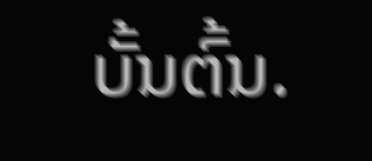ບັ້ນຕົ້ນ.